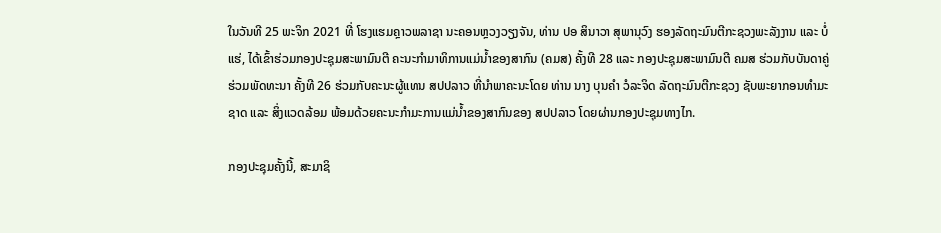ໃນວັນທີ 25 ພະຈິກ 2021 ທີ່ ໂຮງແຮມຄຼາວພລາຊາ ນະຄອນຫຼວງວຽງຈັນ, ທ່ານ ປອ ສິນາວາ ສຸພານຸວົງ ຮອງລັດຖະມົນຕີກະຊວງພະລັງງານ ແລະ ບໍ່ແຮ່, ໄດ້ເຂົ້າຮ່ວມກອງປະຊຸມສະພາມົນຕີ ຄະນະກໍາມາທິການແມ່ນໍ້າຂອງສາກົນ (ຄມສ) ຄັ້ງທີ 28 ແລະ ກອງປະຊຸມສະພາມົນຕີ ຄມສ ຮ່ວມກັບບັນດາຄູ່ຮ່ວມພັດທະນາ ຄັ້ງທີ 26 ຮ່ວມກັບຄະນະຜູ້ແທນ ສປປລາວ ທີ່ນຳພາຄະນະໂດຍ ທ່ານ ນາງ ບຸນຄຳ ວໍລະຈິດ ລັດຖະມົນຕີກະຊວງ ຊັບພະຍາກອນທຳມະຊາດ ແລະ ສິ່ງແວດລ້ອມ ພ້ອມດ້ວຍຄະນະກຳມະການແມ່ນ້ຳຂອງສາກົນຂອງ ສປປລາວ ໂດຍຜ່ານກອງປະຊຸມທາງໄກ.

ກອງປະຊຸມຄັ້ງນີ້, ສະມາຊິ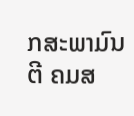ກສະພາມົນຕີ ຄມສ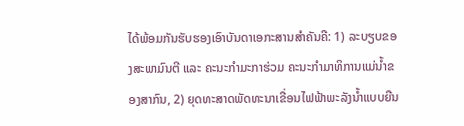ໄດ້ພ້ອມກັນຮັບຮອງເອົາບັນດາເອກະສານສຳຄັນຄື: 1) ລະບຽບຂອງສະພາມົນຕີ ແລະ ຄະນະກຳມະກາຮ່ວມ ຄະນະກຳມາທິການແມ່ນໍ້າຂອງສາກົນ, 2) ຍຸດທະສາດພັດທະນາເຂື່ອນໄຟຟ້າພະລັງນໍ້າແບບຍືນ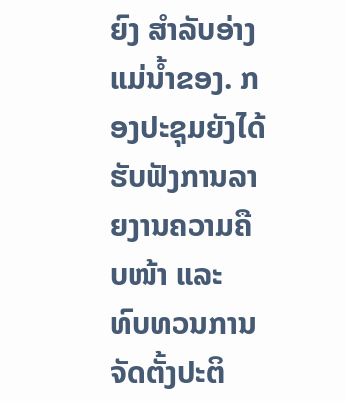ຍົງ ສໍາລັບອ່າງແມ່ນໍ້າຂອງ. ກອງປະຊຸມຍັງໄດ້ຮັບຟັງການລາຍງານຄວາມຄືບໜ້າ ແລະ ທົບທວນການຈັດຕັ້ງປະຕິ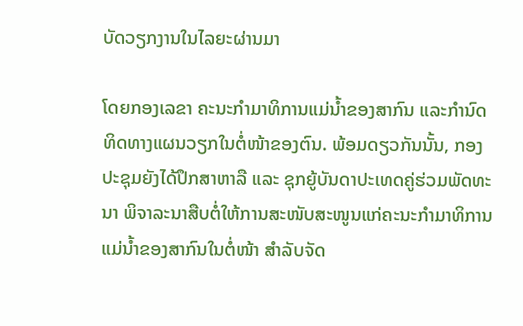ບັດວຽກງານໃນໄລຍະຜ່ານມາ

ໂດຍກອງເລຂາ ຄະນະກຳມາທິການແມ່ນໍ້າຂອງສາກົນ ແລະກໍານົດທິດທາງແຜນວຽກໃນຕໍ່ໜ້າຂອງຕົນ. ພ້ອມດຽວກັນນັ້ນ, ກອງປະຊຸມຍັງໄດ້ປຶກສາຫາລື ແລະ ຊຸກຍູ້ບັນດາປະເທດຄູ່ຮ່ວມພັດທະນາ ພິຈາລະນາສືບຕໍ່ໃຫ້ການສະໜັບສະໜູນແກ່ຄະນະກໍາມາທິການແມ່ນໍ້າຂອງສາກົນໃນຕໍ່ໜ້າ ສໍາລັບຈັດ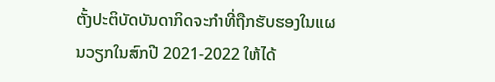ຕັ້ງປະຕິບັດບັນດາກິດຈະກຳທີ່ຖືກຮັບຮອງໃນແຜນວຽກໃນສົກປີ 2021-2022 ໃຫ້ໄດ້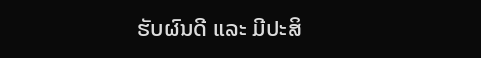ຮັບຜົນດີ ແລະ ມີປະສິ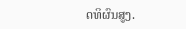ດທິຜົນສູງ.